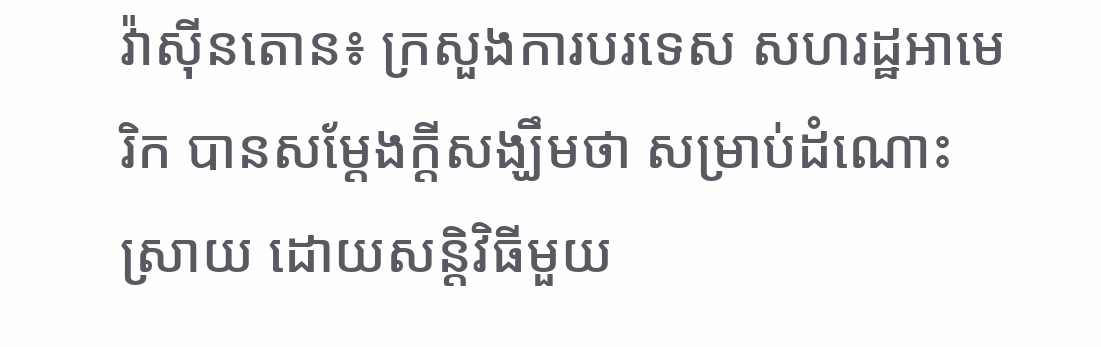វ៉ាស៊ីនតោន៖ ក្រសួងការបរទេស សហរដ្ឋអាមេរិក បានសម្តែងក្តីសង្ឃឹមថា សម្រាប់ដំណោះស្រាយ ដោយសន្តិវិធីមួយ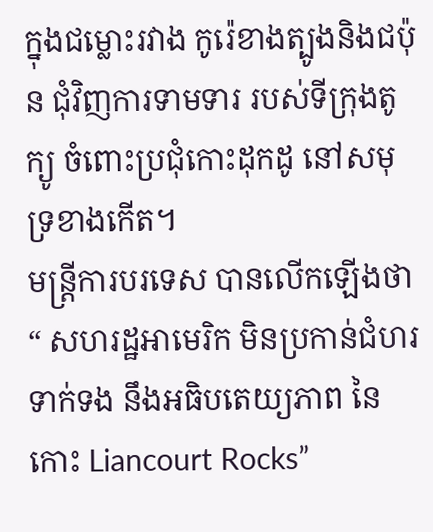ក្នុងជម្លោះរវាង កូរ៉េខាងត្បូងនិងជប៉ុន ជុំវិញការទាមទារ របស់ទីក្រុងតូក្យូ ចំពោះប្រជុំកោះដុកដូ នៅសមុទ្រខាងកើត។
មន្ត្រីការបរទេស បានលើកឡើងថា“ សហរដ្ឋអាមេរិក មិនប្រកាន់ជំហរទាក់ទង នឹងអធិបតេយ្យភាព នៃកោះ Liancourt Rocks”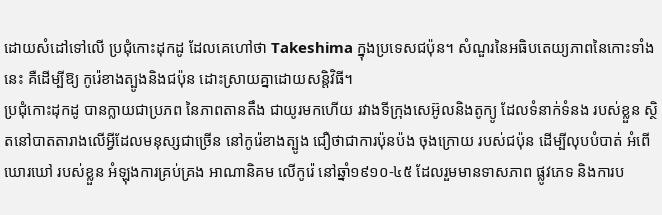ដោយសំដៅទៅលើ ប្រជុំកោះដុកដូ ដែលគេហៅថា Takeshima ក្នុងប្រទេសជប៉ុន។ សំណួរនៃអធិបតេយ្យភាពនៃកោះទាំងនេះ គឺដើម្បីឱ្យ កូរ៉េខាងត្បូងនិងជប៉ុន ដោះស្រាយគ្នាដោយសន្តិវិធី។
ប្រជុំកោះដុកដូ បានក្លាយជាប្រភព នៃភាពតានតឹង ជាយូរមកហើយ រវាងទីក្រុងសេអ៊ូលនិងតូក្យូ ដែលទំនាក់ទំនង របស់ខ្លួន ស្ថិតនៅបាតតារាងលើអ្វីដែលមនុស្សជាច្រើន នៅកូរ៉េខាងត្បូង ជឿថាជាការប៉ុនប៉ង ចុងក្រោយ របស់ជប៉ុន ដើម្បីលុបបំបាត់ អំពើឃោរឃៅ របស់ខ្លួន អំឡុងការគ្រប់គ្រង អាណានិគម លើកូរ៉េ នៅឆ្នាំ១៩១០-៤៥ ដែលរួមមានទាសភាព ផ្លូវភេទ និងការប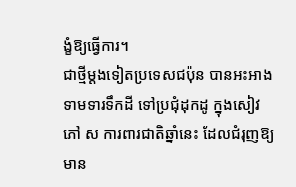ង្ខំឱ្យធ្វើការ។
ជាថ្មីម្តងទៀតប្រទេសជប៉ុន បានអះអាងទាមទារទឹកដី ទៅប្រជុំដុកដូ ក្នុងសៀវភៅ ស ការពារជាតិឆ្នាំនេះ ដែលជំរុញឱ្យមាន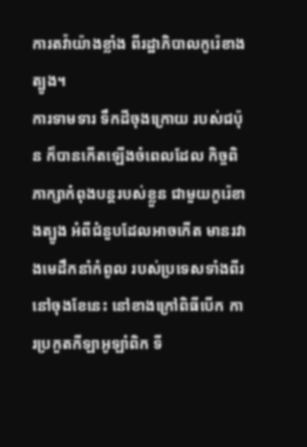ការតវ៉ាយ៉ាងខ្លាំង ពីរដ្ឋាភិបាលកូរ៉េខាងត្បូង។
ការទាមទារ ទឹកដីចុងក្រោយ របស់ជប៉ុន ក៏បានកើតឡើងចំពេលដែល កិច្ចពិភាក្សាកំពុងបន្តរបស់ខ្លួន ជាមួយកូរ៉េខាងត្បូង អំពីជំនួបដែលអាចកើត មានរវាងមេដឹកនាំកំពូល របស់ប្រទេសទាំងពីរ នៅចុងខែនេះ នៅខាងក្រៅពិធីបើក ការប្រកួតកីឡាអូឡាំពិក ទី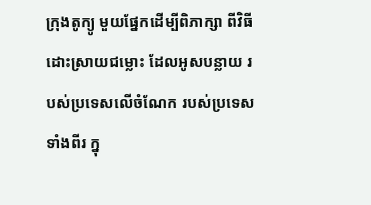ក្រុងតូក្យូ មួយផ្នែកដើម្បីពិភាក្សា ពីវិធីដោះស្រាយជម្លោះ ដែលអូសបន្លាយ របស់ប្រទេសលើចំណែក របស់ប្រទេសទាំងពីរ ក្នុ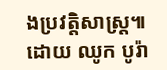ងប្រវត្តិសាស្រ្ត៕
ដោយ ឈូក បូរ៉ា